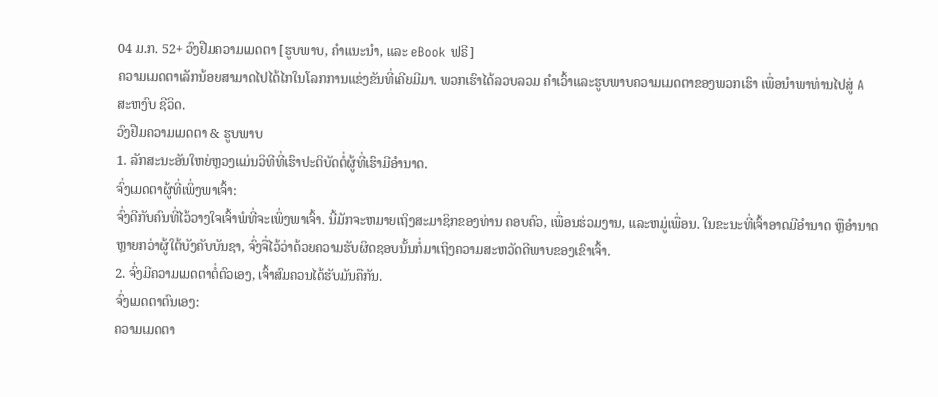04 ມ.ກ. 52+ ວົງຢືມຄວາມເມດຕາ [ຮູບພາບ, ຄໍາແນະນໍາ, ແລະ eBook ຟຣີ]
ຄວາມເມດຕາເລັກນ້ອຍສາມາດໄປໄດ້ໄກໃນໂລກການແຂ່ງຂັນທີ່ເຄີຍມີມາ. ພວກເຮົາໄດ້ລວບລວມ ຄໍາເວົ້າແລະຮູບພາບຄວາມເມດຕາຂອງພວກເຮົາ ເພື່ອນໍາພາທ່ານໄປສູ່ A ສະຫງົບ ຊີວິດ.
ວົງຢືມຄວາມເມດຕາ & ຮູບພາບ
1. ລັກສະນະອັນໃຫຍ່ຫຼວງແມ່ນວິທີທີ່ເຮົາປະຕິບັດຕໍ່ຜູ້ທີ່ເຮົາມີອຳນາດ.
ຈົ່ງເມດຕາຜູ້ທີ່ເພິ່ງພາເຈົ້າ:
ຈົ່ງດີກັບຄົນທີ່ໄວ້ວາງໃຈເຈົ້າພໍທີ່ຈະເພິ່ງພາເຈົ້າ. ນີ້ມັກຈະຫມາຍເຖິງສະມາຊິກຂອງທ່ານ ຄອບຄົວ, ເພື່ອນຮ່ວມງານ, ແລະຫມູ່ເພື່ອນ. ໃນຂະນະທີ່ເຈົ້າອາດມີອຳນາດ ຫຼືອຳນາດຫຼາຍກວ່າຜູ້ໃຕ້ບັງຄັບບັນຊາ, ຈົ່ງຈື່ໄວ້ວ່າດ້ວຍຄວາມຮັບຜິດຊອບນັ້ນກໍ່ມາເຖິງຄວາມສະຫວັດດີພາບຂອງເຂົາເຈົ້າ.
2. ຈົ່ງມີຄວາມເມດຕາຕໍ່ຕົວເອງ, ເຈົ້າສົມຄວນໄດ້ຮັບມັນຄືກັນ.
ຈົ່ງເມດຕາຕົນເອງ:
ຄວາມເມດຕາ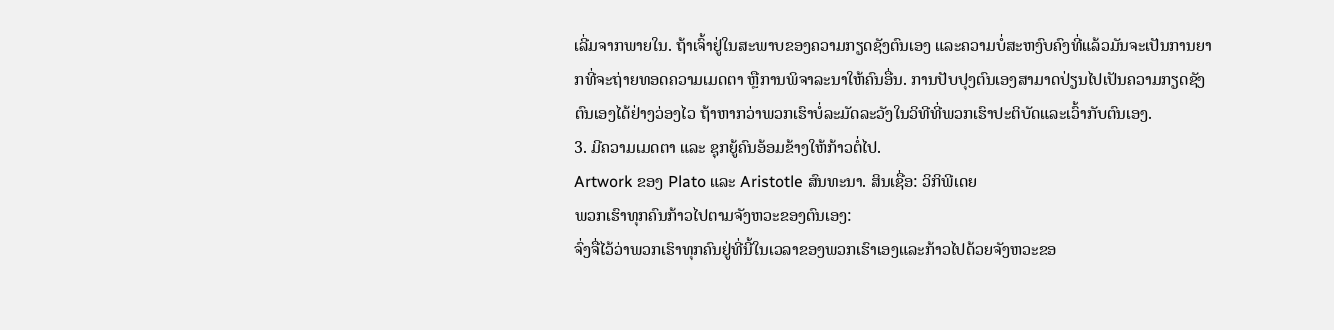ເລີ່ມຈາກພາຍໃນ. ຖ້າເຈົ້າຢູ່ໃນສະພາບຂອງຄວາມກຽດຊັງຕົນເອງ ແລະຄວາມບໍ່ສະຫງົບຄົງທີ່ແລ້ວມັນຈະເປັນການຍາກທີ່ຈະຖ່າຍທອດຄວາມເມດຕາ ຫຼືການພິຈາລະນາໃຫ້ຄົນອື່ນ. ການປັບປຸງຕົນເອງສາມາດປ່ຽນໄປເປັນຄວາມກຽດຊັງຕົນເອງໄດ້ຢ່າງວ່ອງໄວ ຖ້າຫາກວ່າພວກເຮົາບໍ່ລະມັດລະວັງໃນວິທີທີ່ພວກເຮົາປະຕິບັດແລະເວົ້າກັບຕົນເອງ.
3. ມີຄວາມເມດຕາ ແລະ ຊຸກຍູ້ຄົນອ້ອມຂ້າງໃຫ້ກ້າວຕໍ່ໄປ.
Artwork ຂອງ Plato ແລະ Aristotle ສົນທະນາ. ສິນເຊື່ອ: ວິກິພີເດຍ
ພວກເຮົາທຸກຄົນກ້າວໄປຕາມຈັງຫວະຂອງຕົນເອງ:
ຈົ່ງຈື່ໄວ້ວ່າພວກເຮົາທຸກຄົນຢູ່ທີ່ນີ້ໃນເວລາຂອງພວກເຮົາເອງແລະກ້າວໄປດ້ວຍຈັງຫວະຂອ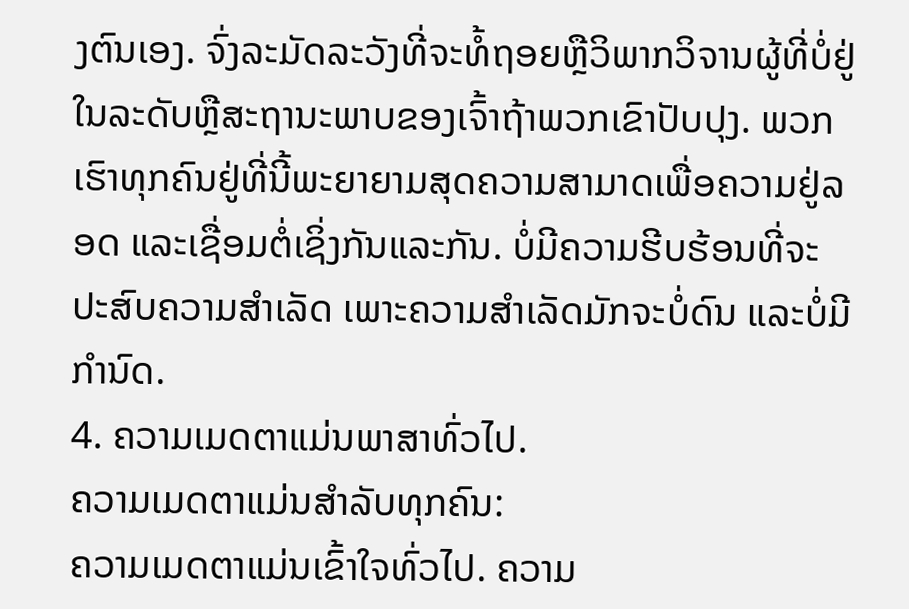ງຕົນເອງ. ຈົ່ງລະມັດລະວັງທີ່ຈະທໍ້ຖອຍຫຼືວິພາກວິຈານຜູ້ທີ່ບໍ່ຢູ່ໃນລະດັບຫຼືສະຖານະພາບຂອງເຈົ້າຖ້າພວກເຂົາປັບປຸງ. ພວກເຮົາທຸກຄົນຢູ່ທີ່ນີ້ພະຍາຍາມສຸດຄວາມສາມາດເພື່ອຄວາມຢູ່ລອດ ແລະເຊື່ອມຕໍ່ເຊິ່ງກັນແລະກັນ. ບໍ່ມີຄວາມຮີບຮ້ອນທີ່ຈະປະສົບຄວາມສຳເລັດ ເພາະຄວາມສຳເລັດມັກຈະບໍ່ດົນ ແລະບໍ່ມີກຳນົດ.
4. ຄວາມເມດຕາແມ່ນພາສາທົ່ວໄປ.
ຄວາມເມດຕາແມ່ນສໍາລັບທຸກຄົນ:
ຄວາມເມດຕາແມ່ນເຂົ້າໃຈທົ່ວໄປ. ຄວາມ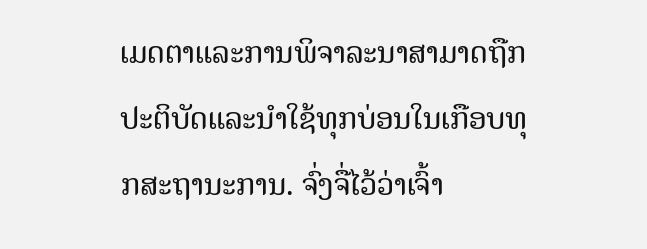ເມດຕາແລະການພິຈາລະນາສາມາດຖືກປະຕິບັດແລະນໍາໃຊ້ທຸກບ່ອນໃນເກືອບທຸກສະຖານະການ. ຈົ່ງຈື່ໄວ້ວ່າເຈົ້າ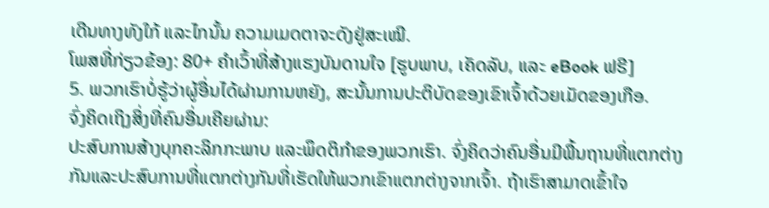ເດີນທາງທັງໃກ້ ແລະໄກນັ້ນ ຄວາມເມດຕາຈະດັງຢູ່ສະເໝີ.
ໂພສທີ່ກ່ຽວຂ້ອງ: 80+ ຄຳເວົ້າທີ່ສ້າງແຮງບັນດານໃຈ [ຮູບພາບ, ເຄັດລັບ, ແລະ eBook ຟຣີ]
5. ພວກເຮົາບໍ່ຮູ້ວ່າຜູ້ອື່ນໄດ້ຜ່ານການຫຍັງ, ສະນັ້ນການປະຕິບັດຂອງເຂົາເຈົ້າດ້ວຍເມັດຂອງເກືອ.
ຈົ່ງຄິດເຖິງສິ່ງທີ່ຄົນອື່ນເຄີຍຜ່ານ:
ປະສົບການສ້າງບຸກຄະລິກກະພາບ ແລະພຶດຕິກໍາຂອງພວກເຮົາ. ຈົ່ງຄິດວ່າຄົນອື່ນມີພື້ນຖານທີ່ແຕກຕ່າງກັນແລະປະສົບການທີ່ແຕກຕ່າງກັນທີ່ເຮັດໃຫ້ພວກເຂົາແຕກຕ່າງຈາກເຈົ້າ. ຖ້າເຮົາສາມາດເຂົ້າໃຈ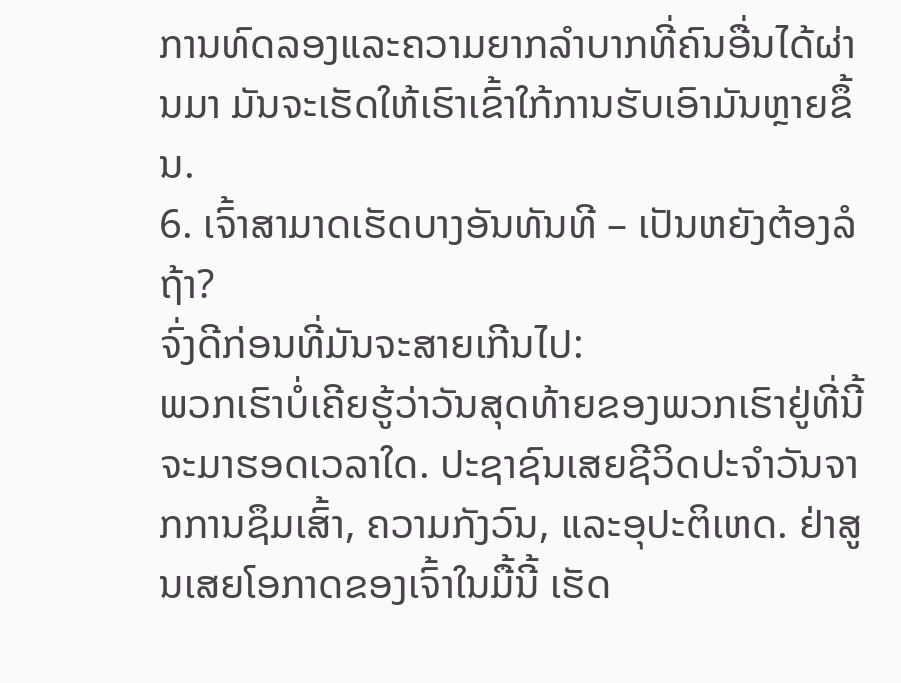ການທົດລອງແລະຄວາມຍາກລຳບາກທີ່ຄົນອື່ນໄດ້ຜ່ານມາ ມັນຈະເຮັດໃຫ້ເຮົາເຂົ້າໃກ້ການຮັບເອົາມັນຫຼາຍຂຶ້ນ.
6. ເຈົ້າສາມາດເຮັດບາງອັນທັນທີ – ເປັນຫຍັງຕ້ອງລໍຖ້າ?
ຈົ່ງດີກ່ອນທີ່ມັນຈະສາຍເກີນໄປ:
ພວກເຮົາບໍ່ເຄີຍຮູ້ວ່າວັນສຸດທ້າຍຂອງພວກເຮົາຢູ່ທີ່ນີ້ຈະມາຮອດເວລາໃດ. ປະຊາຊົນເສຍຊີວິດປະຈໍາວັນຈາກການຊຶມເສົ້າ, ຄວາມກັງວົນ, ແລະອຸປະຕິເຫດ. ຢ່າສູນເສຍໂອກາດຂອງເຈົ້າໃນມື້ນີ້ ເຮັດ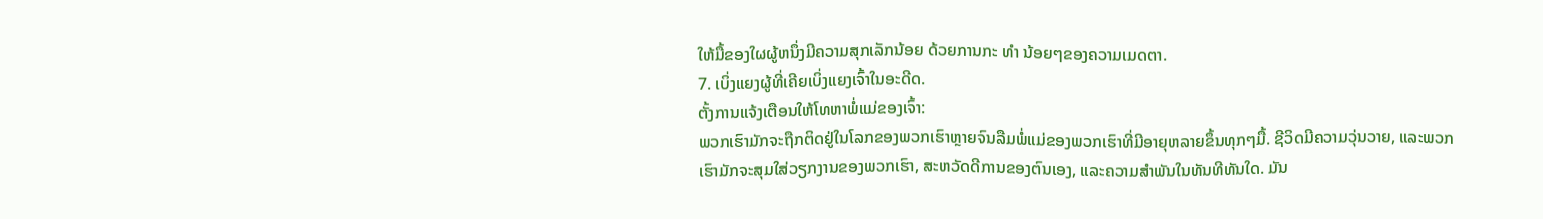ໃຫ້ມື້ຂອງໃຜຜູ້ຫນຶ່ງມີຄວາມສຸກເລັກນ້ອຍ ດ້ວຍການກະ ທຳ ນ້ອຍໆຂອງຄວາມເມດຕາ.
7. ເບິ່ງແຍງຜູ້ທີ່ເຄີຍເບິ່ງແຍງເຈົ້າໃນອະດີດ.
ຕັ້ງການແຈ້ງເຕືອນໃຫ້ໂທຫາພໍ່ແມ່ຂອງເຈົ້າ:
ພວກເຮົາມັກຈະຖືກຕິດຢູ່ໃນໂລກຂອງພວກເຮົາຫຼາຍຈົນລືມພໍ່ແມ່ຂອງພວກເຮົາທີ່ມີອາຍຸຫລາຍຂຶ້ນທຸກໆມື້. ຊີວິດມີຄວາມວຸ່ນວາຍ, ແລະພວກເຮົາມັກຈະສຸມໃສ່ວຽກງານຂອງພວກເຮົາ, ສະຫວັດດີການຂອງຕົນເອງ, ແລະຄວາມສໍາພັນໃນທັນທີທັນໃດ. ມັນ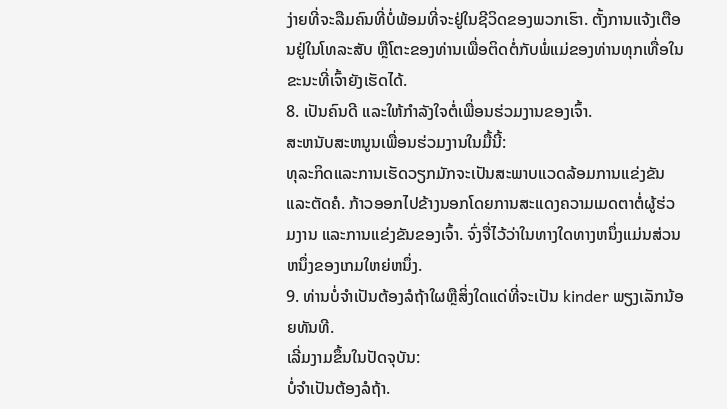ງ່າຍທີ່ຈະລືມຄົນທີ່ບໍ່ພ້ອມທີ່ຈະຢູ່ໃນຊີວິດຂອງພວກເຮົາ. ຕັ້ງການແຈ້ງເຕືອນຢູ່ໃນໂທລະສັບ ຫຼືໂຕະຂອງທ່ານເພື່ອຕິດຕໍ່ກັບພໍ່ແມ່ຂອງທ່ານທຸກເທື່ອໃນຂະນະທີ່ເຈົ້າຍັງເຮັດໄດ້.
8. ເປັນຄົນດີ ແລະໃຫ້ກຳລັງໃຈຕໍ່ເພື່ອນຮ່ວມງານຂອງເຈົ້າ.
ສະຫນັບສະຫນູນເພື່ອນຮ່ວມງານໃນມື້ນີ້:
ທຸລະກິດແລະການເຮັດວຽກມັກຈະເປັນສະພາບແວດລ້ອມການແຂ່ງຂັນແລະຕັດຄໍ. ກ້າວອອກໄປຂ້າງນອກໂດຍການສະແດງຄວາມເມດຕາຕໍ່ຜູ້ຮ່ວມງານ ແລະການແຂ່ງຂັນຂອງເຈົ້າ. ຈົ່ງຈື່ໄວ້ວ່າໃນທາງໃດທາງຫນຶ່ງແມ່ນສ່ວນຫນຶ່ງຂອງເກມໃຫຍ່ຫນຶ່ງ.
9. ທ່ານບໍ່ຈໍາເປັນຕ້ອງລໍຖ້າໃຜຫຼືສິ່ງໃດແດ່ທີ່ຈະເປັນ kinder ພຽງເລັກນ້ອຍທັນທີ.
ເລີ່ມງາມຂຶ້ນໃນປັດຈຸບັນ:
ບໍ່ຈໍາເປັນຕ້ອງລໍຖ້າ.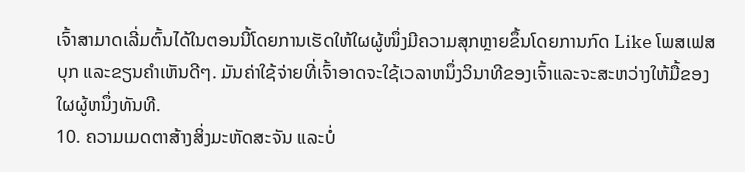ເຈົ້າສາມາດເລີ່ມຕົ້ນໄດ້ໃນຕອນນີ້ໂດຍການເຮັດໃຫ້ໃຜຜູ້ໜຶ່ງມີຄວາມສຸກຫຼາຍຂຶ້ນໂດຍການກົດ Like ໂພສເຟສບຸກ ແລະຂຽນຄຳເຫັນດີໆ. ມັນຄ່າໃຊ້ຈ່າຍທີ່ເຈົ້າອາດຈະໃຊ້ເວລາຫນຶ່ງວິນາທີຂອງເຈົ້າແລະຈະສະຫວ່າງໃຫ້ມື້ຂອງໃຜຜູ້ຫນຶ່ງທັນທີ.
10. ຄວາມເມດຕາສ້າງສິ່ງມະຫັດສະຈັນ ແລະບໍ່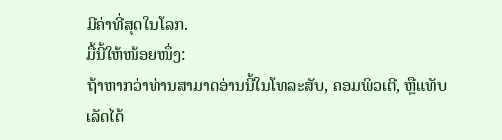ມີຄ່າທີ່ສຸດໃນໂລກ.
ມື້ນີ້ໃຫ້ໜ້ອຍໜຶ່ງ:
ຖ້າຫາກວ່າທ່ານສາມາດອ່ານນີ້ໃນໂທລະສັບ, ຄອມພິວເຕີ, ຫຼືແທັບເລັດໄດ້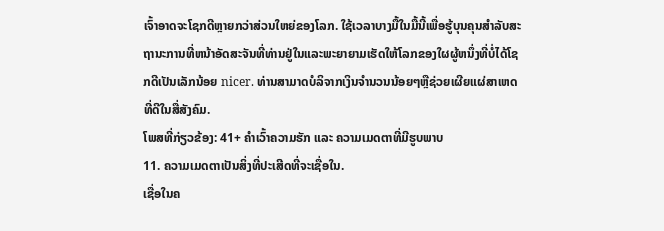ເຈົ້າອາດຈະໂຊກດີຫຼາຍກວ່າສ່ວນໃຫຍ່ຂອງໂລກ. ໃຊ້ເວລາບາງມື້ໃນມື້ນີ້ເພື່ອຮູ້ບຸນຄຸນສໍາລັບສະຖານະການທີ່ຫນ້າອັດສະຈັນທີ່ທ່ານຢູ່ໃນແລະພະຍາຍາມເຮັດໃຫ້ໂລກຂອງໃຜຜູ້ຫນຶ່ງທີ່ບໍ່ໄດ້ໂຊກດີເປັນເລັກນ້ອຍ nicer. ທ່ານສາມາດບໍລິຈາກເງິນຈໍານວນນ້ອຍໆຫຼືຊ່ວຍເຜີຍແຜ່ສາເຫດທີ່ດີໃນສື່ສັງຄົມ.
ໂພສທີ່ກ່ຽວຂ້ອງ: 41+ ຄຳເວົ້າຄວາມຮັກ ແລະ ຄວາມເມດຕາທີ່ມີຮູບພາບ
11. ຄວາມເມດຕາເປັນສິ່ງທີ່ປະເສີດທີ່ຈະເຊື່ອໃນ.
ເຊື່ອໃນຄ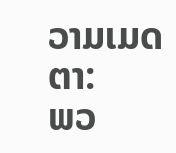ວາມເມດຕາ:
ພວ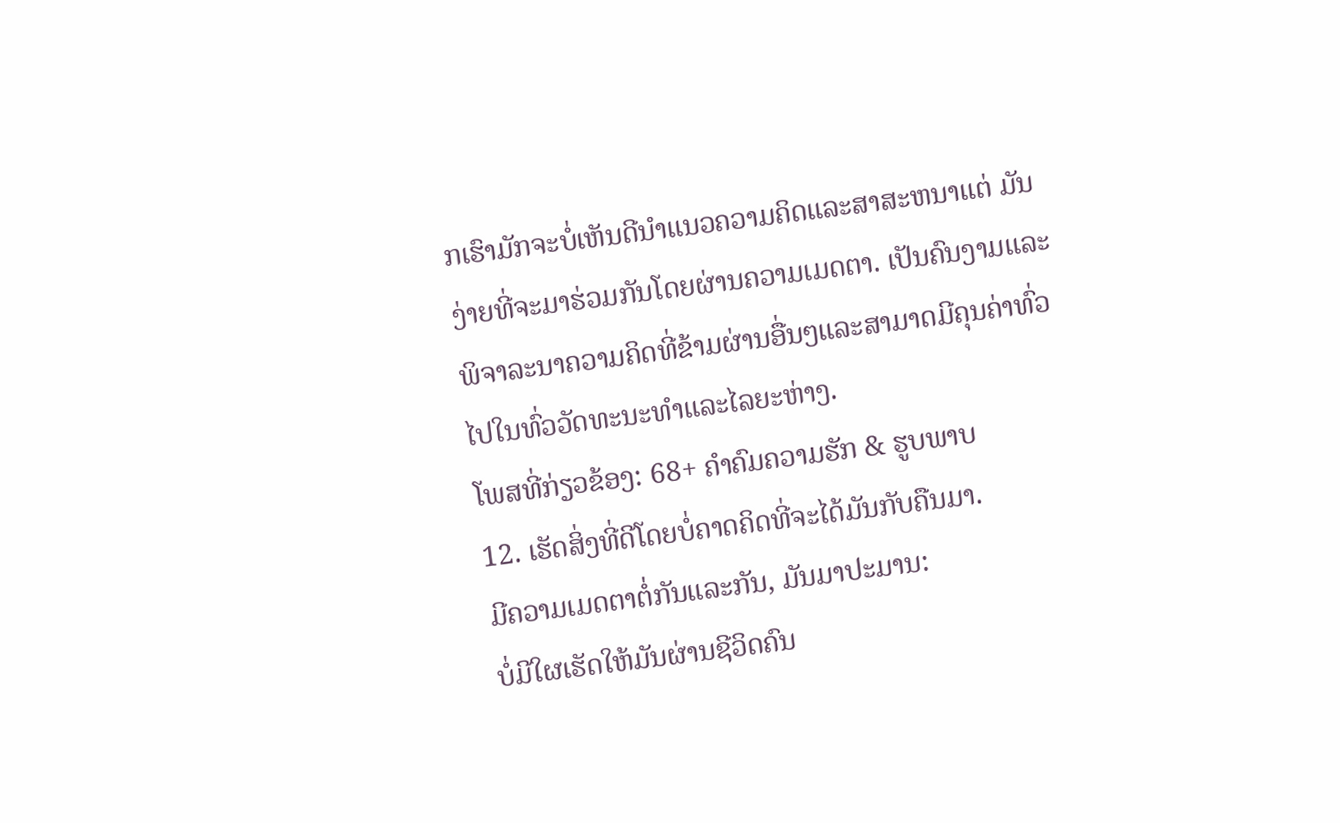ກເຮົາມັກຈະບໍ່ເຫັນດີນໍາແນວຄວາມຄິດແລະສາສະຫນາແຕ່ ມັນງ່າຍທີ່ຈະມາຮ່ວມກັນໂດຍຜ່ານຄວາມເມດຕາ. ເປັນຄົນງາມແລະພິຈາລະນາຄວາມຄິດທີ່ຂ້າມຜ່ານອື່ນໆແລະສາມາດມີຄຸນຄ່າທົ່ວໄປໃນທົ່ວວັດທະນະທໍາແລະໄລຍະຫ່າງ.
ໂພສທີ່ກ່ຽວຂ້ອງ: 68+ ຄຳຄົມຄວາມຮັກ & ຮູບພາບ
12. ເຮັດສິ່ງທີ່ດີໂດຍບໍ່ຄາດຄິດທີ່ຈະໄດ້ມັນກັບຄືນມາ.
ມີຄວາມເມດຕາຕໍ່ກັນແລະກັນ, ມັນມາປະມານ:
ບໍ່ມີໃຜເຮັດໃຫ້ມັນຜ່ານຊີວິດຄົນ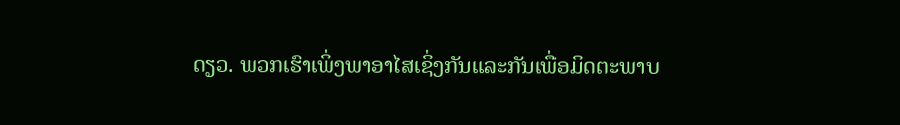ດຽວ. ພວກເຮົາເພິ່ງພາອາໄສເຊິ່ງກັນແລະກັນເພື່ອມິດຕະພາບ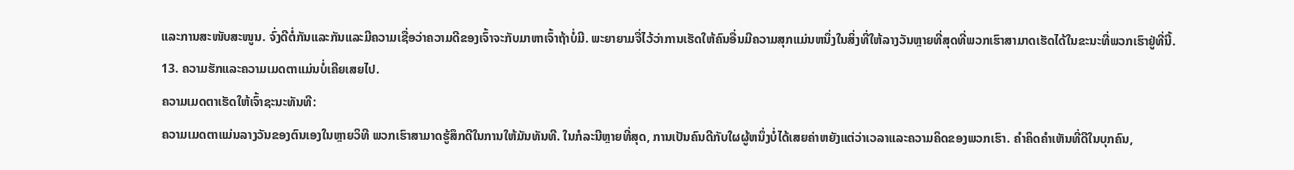ແລະການສະໜັບສະໜູນ. ຈົ່ງດີຕໍ່ກັນແລະກັນແລະມີຄວາມເຊື່ອວ່າຄວາມດີຂອງເຈົ້າຈະກັບມາຫາເຈົ້າຖ້າບໍ່ມີ. ພະຍາຍາມຈື່ໄວ້ວ່າການເຮັດໃຫ້ຄົນອື່ນມີຄວາມສຸກແມ່ນຫນຶ່ງໃນສິ່ງທີ່ໃຫ້ລາງວັນຫຼາຍທີ່ສຸດທີ່ພວກເຮົາສາມາດເຮັດໄດ້ໃນຂະນະທີ່ພວກເຮົາຢູ່ທີ່ນີ້.
13. ຄວາມຮັກແລະຄວາມເມດຕາແມ່ນບໍ່ເຄີຍເສຍໄປ.
ຄວາມເມດຕາເຮັດໃຫ້ເຈົ້າຊະນະທັນທີ:
ຄວາມເມດຕາແມ່ນລາງວັນຂອງຕົນເອງໃນຫຼາຍວິທີ ພວກເຮົາສາມາດຮູ້ສຶກດີໃນການໃຫ້ມັນທັນທີ. ໃນກໍລະນີຫຼາຍທີ່ສຸດ, ການເປັນຄົນດີກັບໃຜຜູ້ຫນຶ່ງບໍ່ໄດ້ເສຍຄ່າຫຍັງແຕ່ວ່າເວລາແລະຄວາມຄິດຂອງພວກເຮົາ. ຄໍາຄິດຄໍາເຫັນທີ່ດີໃນບຸກຄົນ,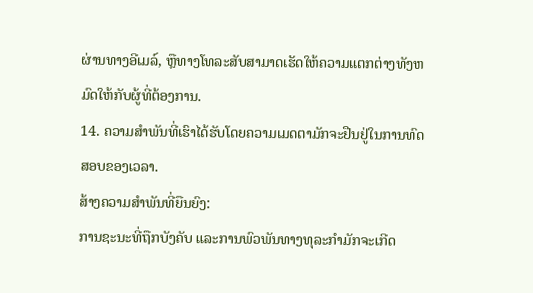ຜ່ານທາງອີເມລ໌, ຫຼືທາງໂທລະສັບສາມາດເຮັດໃຫ້ຄວາມແຕກຕ່າງທັງຫມົດໃຫ້ກັບຜູ້ທີ່ຕ້ອງການ.
14. ຄວາມສຳພັນທີ່ເຮົາໄດ້ຮັບໂດຍຄວາມເມດຕາມັກຈະຢືນຢູ່ໃນການທົດສອບຂອງເວລາ.
ສ້າງຄວາມສໍາພັນທີ່ຍືນຍົງ:
ການຊະນະທີ່ຖືກບັງຄັບ ແລະການພົວພັນທາງທຸລະກໍາມັກຈະເກີດ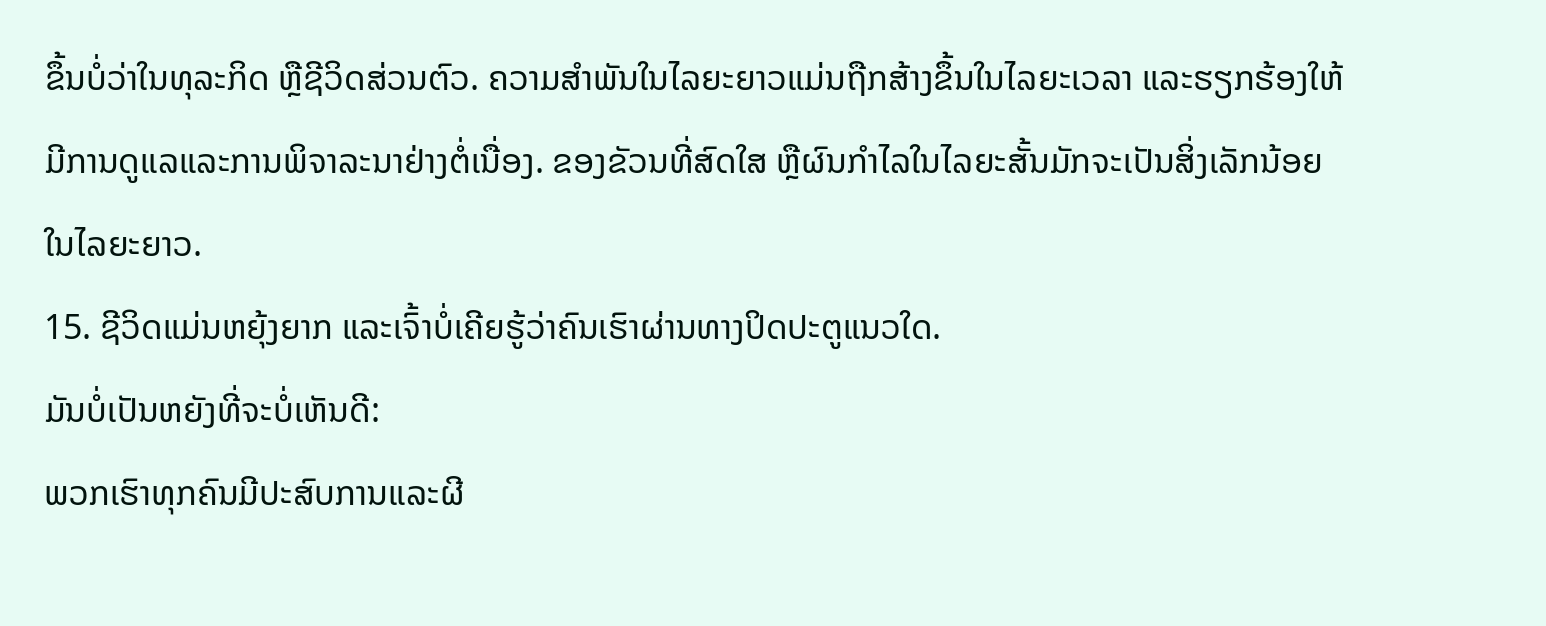ຂຶ້ນບໍ່ວ່າໃນທຸລະກິດ ຫຼືຊີວິດສ່ວນຕົວ. ຄວາມສໍາພັນໃນໄລຍະຍາວແມ່ນຖືກສ້າງຂຶ້ນໃນໄລຍະເວລາ ແລະຮຽກຮ້ອງໃຫ້ມີການດູແລແລະການພິຈາລະນາຢ່າງຕໍ່ເນື່ອງ. ຂອງຂັວນທີ່ສົດໃສ ຫຼືຜົນກຳໄລໃນໄລຍະສັ້ນມັກຈະເປັນສິ່ງເລັກນ້ອຍໃນໄລຍະຍາວ.
15. ຊີວິດແມ່ນຫຍຸ້ງຍາກ ແລະເຈົ້າບໍ່ເຄີຍຮູ້ວ່າຄົນເຮົາຜ່ານທາງປິດປະຕູແນວໃດ.
ມັນບໍ່ເປັນຫຍັງທີ່ຈະບໍ່ເຫັນດີ:
ພວກເຮົາທຸກຄົນມີປະສົບການແລະຜີ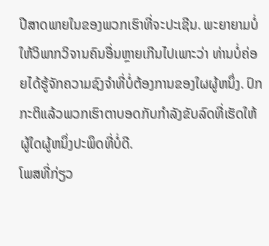ປີສາດພາຍໃນຂອງພວກເຮົາທີ່ຈະປະເຊີນ. ພະຍາຍາມບໍ່ໃຫ້ວິພາກວິຈານຄົນອື່ນຫຼາຍເກີນໄປເພາະວ່າ ທ່ານບໍ່ຄ່ອຍໄດ້ຮູ້ຈັກຄວາມຊົງຈໍາທີ່ບໍ່ຕ້ອງການຂອງໃຜຜູ້ຫນຶ່ງ. ປົກກະຕິແລ້ວພວກເຮົາຕາບອດກັບກໍາລັງຂັບລົດທີ່ເຮັດໃຫ້ຜູ້ໃດຜູ້ຫນຶ່ງປະພຶດທີ່ບໍ່ດີ.
ໂພສທີ່ກ່ຽວ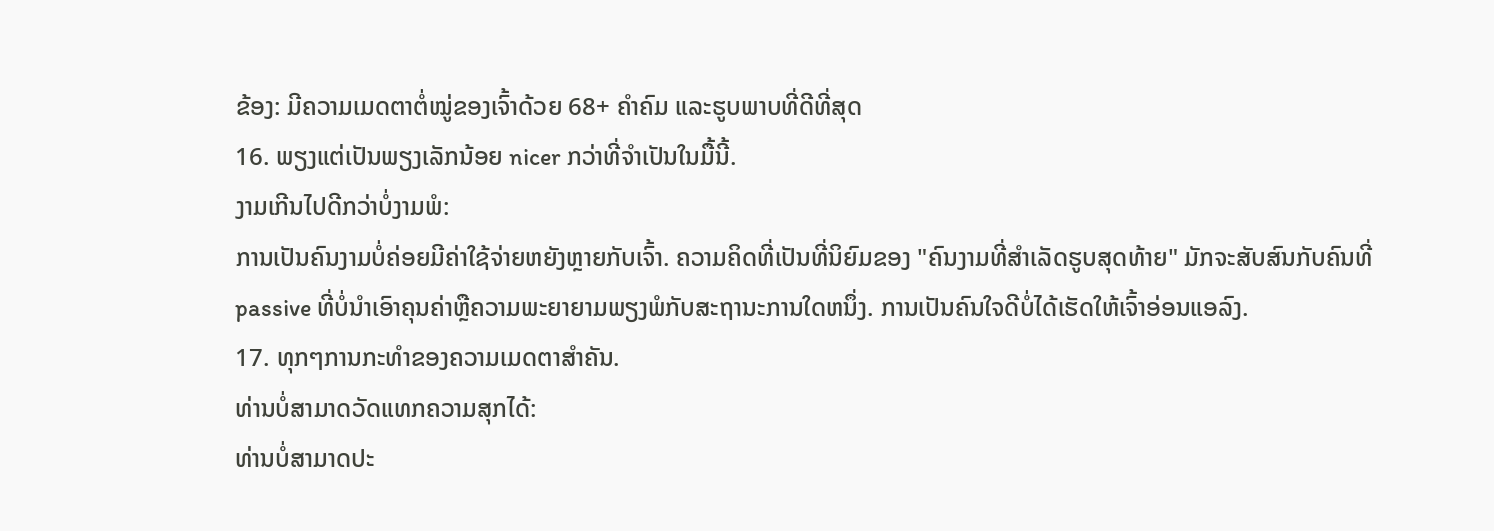ຂ້ອງ: ມີຄວາມເມດຕາຕໍ່ໝູ່ຂອງເຈົ້າດ້ວຍ 68+ ຄຳຄົມ ແລະຮູບພາບທີ່ດີທີ່ສຸດ
16. ພຽງແຕ່ເປັນພຽງເລັກນ້ອຍ nicer ກວ່າທີ່ຈໍາເປັນໃນມື້ນີ້.
ງາມເກີນໄປດີກວ່າບໍ່ງາມພໍ:
ການເປັນຄົນງາມບໍ່ຄ່ອຍມີຄ່າໃຊ້ຈ່າຍຫຍັງຫຼາຍກັບເຈົ້າ. ຄວາມຄິດທີ່ເປັນທີ່ນິຍົມຂອງ "ຄົນງາມທີ່ສໍາເລັດຮູບສຸດທ້າຍ" ມັກຈະສັບສົນກັບຄົນທີ່ passive ທີ່ບໍ່ນໍາເອົາຄຸນຄ່າຫຼືຄວາມພະຍາຍາມພຽງພໍກັບສະຖານະການໃດຫນຶ່ງ. ການເປັນຄົນໃຈດີບໍ່ໄດ້ເຮັດໃຫ້ເຈົ້າອ່ອນແອລົງ.
17. ທຸກໆການກະທຳຂອງຄວາມເມດຕາສຳຄັນ.
ທ່ານບໍ່ສາມາດວັດແທກຄວາມສຸກໄດ້:
ທ່ານບໍ່ສາມາດປະ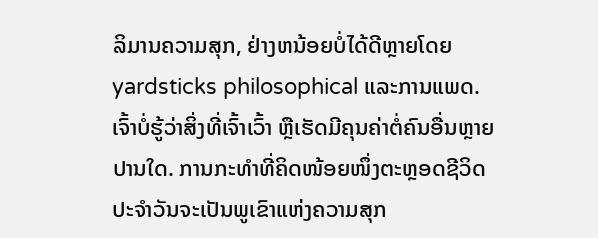ລິມານຄວາມສຸກ, ຢ່າງຫນ້ອຍບໍ່ໄດ້ດີຫຼາຍໂດຍ yardsticks philosophical ແລະການແພດ. ເຈົ້າບໍ່ຮູ້ວ່າສິ່ງທີ່ເຈົ້າເວົ້າ ຫຼືເຮັດມີຄຸນຄ່າຕໍ່ຄົນອື່ນຫຼາຍປານໃດ. ການກະທຳທີ່ຄິດໜ້ອຍໜຶ່ງຕະຫຼອດຊີວິດປະຈຳວັນຈະເປັນພູເຂົາແຫ່ງຄວາມສຸກ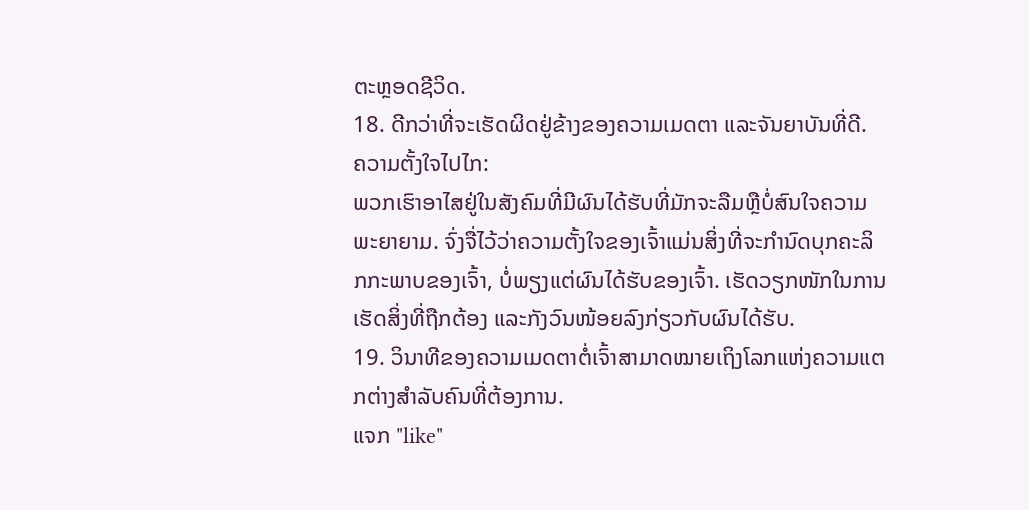ຕະຫຼອດຊີວິດ.
18. ດີກວ່າທີ່ຈະເຮັດຜິດຢູ່ຂ້າງຂອງຄວາມເມດຕາ ແລະຈັນຍາບັນທີ່ດີ.
ຄວາມຕັ້ງໃຈໄປໄກ:
ພວກເຮົາອາໄສຢູ່ໃນສັງຄົມທີ່ມີຜົນໄດ້ຮັບທີ່ມັກຈະລືມຫຼືບໍ່ສົນໃຈຄວາມພະຍາຍາມ. ຈົ່ງຈື່ໄວ້ວ່າຄວາມຕັ້ງໃຈຂອງເຈົ້າແມ່ນສິ່ງທີ່ຈະກໍານົດບຸກຄະລິກກະພາບຂອງເຈົ້າ, ບໍ່ພຽງແຕ່ຜົນໄດ້ຮັບຂອງເຈົ້າ. ເຮັດວຽກໜັກໃນການເຮັດສິ່ງທີ່ຖືກຕ້ອງ ແລະກັງວົນໜ້ອຍລົງກ່ຽວກັບຜົນໄດ້ຮັບ.
19. ວິນາທີຂອງຄວາມເມດຕາຕໍ່ເຈົ້າສາມາດໝາຍເຖິງໂລກແຫ່ງຄວາມແຕກຕ່າງສຳລັບຄົນທີ່ຕ້ອງການ.
ແຈກ "like"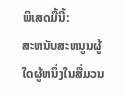ພິເສດມື້ນີ້:
ສະຫນັບສະຫນູນຜູ້ໃດຜູ້ຫນຶ່ງໃນສື່ມວນ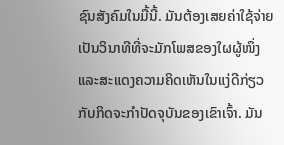ຊົນສັງຄົມໃນມື້ນີ້. ມັນຕ້ອງເສຍຄ່າໃຊ້ຈ່າຍເປັນວິນາທີທີ່ຈະມັກໂພສຂອງໃຜຜູ້ໜຶ່ງ ແລະສະແດງຄວາມຄິດເຫັນໃນແງ່ດີກ່ຽວກັບກິດຈະກຳປັດຈຸບັນຂອງເຂົາເຈົ້າ. ມັນ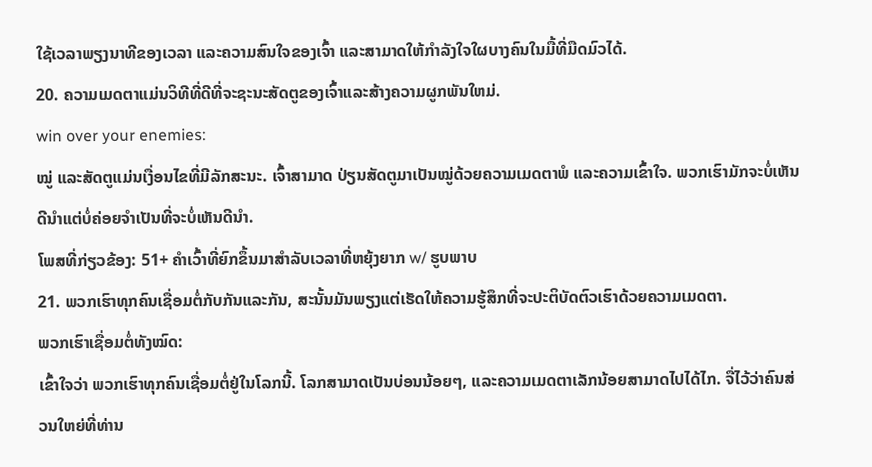ໃຊ້ເວລາພຽງນາທີຂອງເວລາ ແລະຄວາມສົນໃຈຂອງເຈົ້າ ແລະສາມາດໃຫ້ກຳລັງໃຈໃຜບາງຄົນໃນມື້ທີ່ມືດມົວໄດ້.
20. ຄວາມເມດຕາແມ່ນວິທີທີ່ດີທີ່ຈະຊະນະສັດຕູຂອງເຈົ້າແລະສ້າງຄວາມຜູກພັນໃຫມ່.
win over your enemies:
ໝູ່ ແລະສັດຕູແມ່ນເງື່ອນໄຂທີ່ມີລັກສະນະ. ເຈົ້າສາມາດ ປ່ຽນສັດຕູມາເປັນໝູ່ດ້ວຍຄວາມເມດຕາພໍ ແລະຄວາມເຂົ້າໃຈ. ພວກເຮົາມັກຈະບໍ່ເຫັນດີນໍາແຕ່ບໍ່ຄ່ອຍຈໍາເປັນທີ່ຈະບໍ່ເຫັນດີນໍາ.
ໂພສທີ່ກ່ຽວຂ້ອງ: 51+ ຄໍາເວົ້າທີ່ຍົກຂຶ້ນມາສໍາລັບເວລາທີ່ຫຍຸ້ງຍາກ w/ ຮູບພາບ
21. ພວກເຮົາທຸກຄົນເຊື່ອມຕໍ່ກັບກັນແລະກັນ, ສະນັ້ນມັນພຽງແຕ່ເຮັດໃຫ້ຄວາມຮູ້ສຶກທີ່ຈະປະຕິບັດຕົວເຮົາດ້ວຍຄວາມເມດຕາ.
ພວກເຮົາເຊື່ອມຕໍ່ທັງໝົດ:
ເຂົ້າໃຈວ່າ ພວກເຮົາທຸກຄົນເຊື່ອມຕໍ່ຢູ່ໃນໂລກນີ້. ໂລກສາມາດເປັນບ່ອນນ້ອຍໆ, ແລະຄວາມເມດຕາເລັກນ້ອຍສາມາດໄປໄດ້ໄກ. ຈື່ໄວ້ວ່າຄົນສ່ວນໃຫຍ່ທີ່ທ່ານ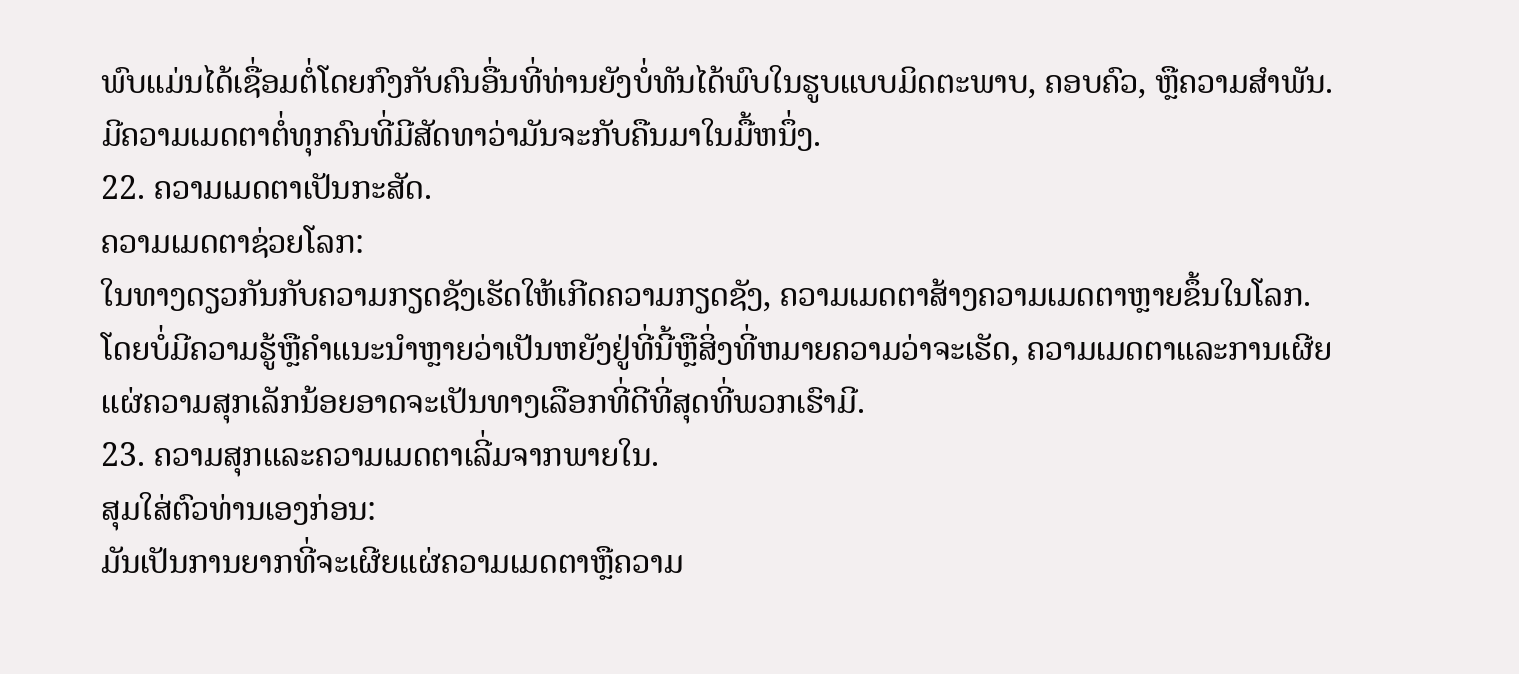ພົບແມ່ນໄດ້ເຊື່ອມຕໍ່ໂດຍກົງກັບຄົນອື່ນທີ່ທ່ານຍັງບໍ່ທັນໄດ້ພົບໃນຮູບແບບມິດຕະພາບ, ຄອບຄົວ, ຫຼືຄວາມສໍາພັນ. ມີຄວາມເມດຕາຕໍ່ທຸກຄົນທີ່ມີສັດທາວ່າມັນຈະກັບຄືນມາໃນມື້ຫນຶ່ງ.
22. ຄວາມເມດຕາເປັນກະສັດ.
ຄວາມເມດຕາຊ່ວຍໂລກ:
ໃນທາງດຽວກັນກັບຄວາມກຽດຊັງເຮັດໃຫ້ເກີດຄວາມກຽດຊັງ, ຄວາມເມດຕາສ້າງຄວາມເມດຕາຫຼາຍຂຶ້ນໃນໂລກ. ໂດຍບໍ່ມີຄວາມຮູ້ຫຼືຄໍາແນະນໍາຫຼາຍວ່າເປັນຫຍັງຢູ່ທີ່ນີ້ຫຼືສິ່ງທີ່ຫມາຍຄວາມວ່າຈະເຮັດ, ຄວາມເມດຕາແລະການເຜີຍແຜ່ຄວາມສຸກເລັກນ້ອຍອາດຈະເປັນທາງເລືອກທີ່ດີທີ່ສຸດທີ່ພວກເຮົາມີ.
23. ຄວາມສຸກແລະຄວາມເມດຕາເລີ່ມຈາກພາຍໃນ.
ສຸມໃສ່ຕົວທ່ານເອງກ່ອນ:
ມັນເປັນການຍາກທີ່ຈະເຜີຍແຜ່ຄວາມເມດຕາຫຼືຄວາມ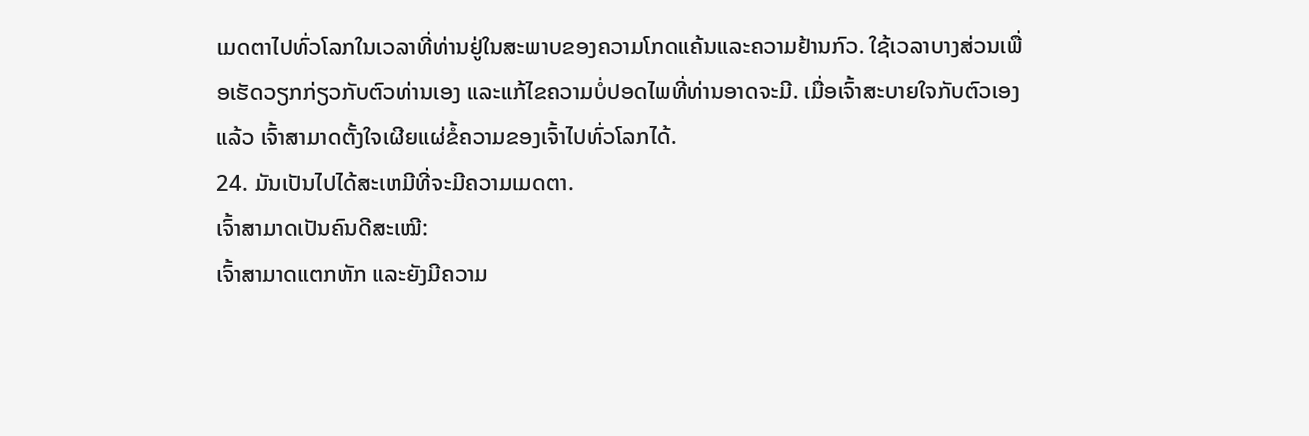ເມດຕາໄປທົ່ວໂລກໃນເວລາທີ່ທ່ານຢູ່ໃນສະພາບຂອງຄວາມໂກດແຄ້ນແລະຄວາມຢ້ານກົວ. ໃຊ້ເວລາບາງສ່ວນເພື່ອເຮັດວຽກກ່ຽວກັບຕົວທ່ານເອງ ແລະແກ້ໄຂຄວາມບໍ່ປອດໄພທີ່ທ່ານອາດຈະມີ. ເມື່ອເຈົ້າສະບາຍໃຈກັບຕົວເອງແລ້ວ ເຈົ້າສາມາດຕັ້ງໃຈເຜີຍແຜ່ຂໍ້ຄວາມຂອງເຈົ້າໄປທົ່ວໂລກໄດ້.
24. ມັນເປັນໄປໄດ້ສະເຫມີທີ່ຈະມີຄວາມເມດຕາ.
ເຈົ້າສາມາດເປັນຄົນດີສະເໝີ:
ເຈົ້າສາມາດແຕກຫັກ ແລະຍັງມີຄວາມ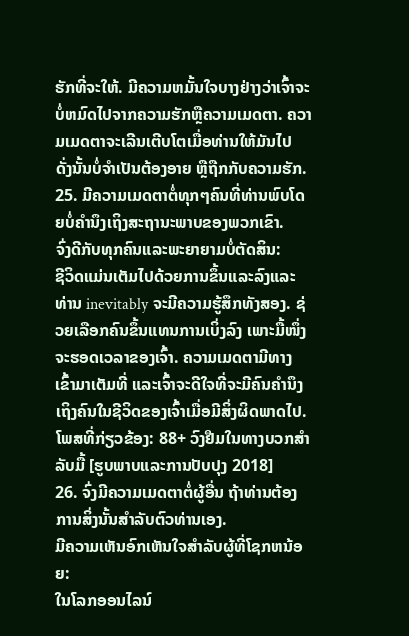ຮັກທີ່ຈະໃຫ້. ມີຄວາມຫມັ້ນໃຈບາງຢ່າງວ່າເຈົ້າຈະບໍ່ຫມົດໄປຈາກຄວາມຮັກຫຼືຄວາມເມດຕາ. ຄວາມເມດຕາຈະເລີນເຕີບໂຕເມື່ອທ່ານໃຫ້ມັນໄປ ດັ່ງນັ້ນບໍ່ຈໍາເປັນຕ້ອງອາຍ ຫຼືຖືກກັບຄວາມຮັກ.
25. ມີຄວາມເມດຕາຕໍ່ທຸກໆຄົນທີ່ທ່ານພົບໂດຍບໍ່ຄໍານຶງເຖິງສະຖານະພາບຂອງພວກເຂົາ.
ຈົ່ງດີກັບທຸກຄົນແລະພະຍາຍາມບໍ່ຕັດສິນ:
ຊີວິດແມ່ນເຕັມໄປດ້ວຍການຂຶ້ນແລະລົງແລະທ່ານ inevitably ຈະມີຄວາມຮູ້ສຶກທັງສອງ. ຊ່ວຍເລືອກຄົນຂຶ້ນແທນການເບິ່ງລົງ ເພາະມື້ໜຶ່ງຈະຮອດເວລາຂອງເຈົ້າ. ຄວາມເມດຕາມີທາງເຂົ້າມາເຕັມທີ່ ແລະເຈົ້າຈະດີໃຈທີ່ຈະມີຄົນຄຳນຶງເຖິງຄົນໃນຊີວິດຂອງເຈົ້າເມື່ອມີສິ່ງຜິດພາດໄປ.
ໂພສທີ່ກ່ຽວຂ້ອງ: 88+ ວົງຢືມໃນທາງບວກສໍາລັບມື້ [ຮູບພາບແລະການປັບປຸງ 2018]
26. ຈົ່ງມີຄວາມເມດຕາຕໍ່ຜູ້ອື່ນ ຖ້າທ່ານຕ້ອງການສິ່ງນັ້ນສໍາລັບຕົວທ່ານເອງ.
ມີຄວາມເຫັນອົກເຫັນໃຈສໍາລັບຜູ້ທີ່ໂຊກຫນ້ອຍ:
ໃນໂລກອອນໄລນ໌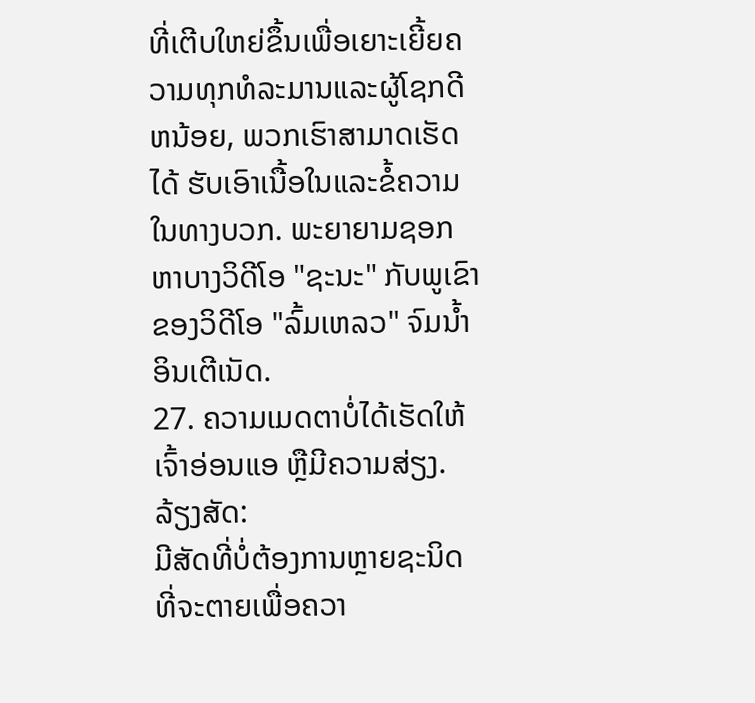ທີ່ເຕີບໃຫຍ່ຂຶ້ນເພື່ອເຍາະເຍີ້ຍຄວາມທຸກທໍລະມານແລະຜູ້ໂຊກດີຫນ້ອຍ, ພວກເຮົາສາມາດເຮັດໄດ້ ຮັບເອົາເນື້ອໃນແລະຂໍ້ຄວາມໃນທາງບວກ. ພະຍາຍາມຊອກຫາບາງວິດີໂອ "ຊະນະ" ກັບພູເຂົາຂອງວິດີໂອ "ລົ້ມເຫລວ" ຈົມນ້ຳອິນເຕີເນັດ.
27. ຄວາມເມດຕາບໍ່ໄດ້ເຮັດໃຫ້ເຈົ້າອ່ອນແອ ຫຼືມີຄວາມສ່ຽງ.
ລ້ຽງສັດ:
ມີສັດທີ່ບໍ່ຕ້ອງການຫຼາຍຊະນິດທີ່ຈະຕາຍເພື່ອຄວາ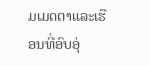ມເມດຕາແລະເຮືອນທີ່ອົບອຸ່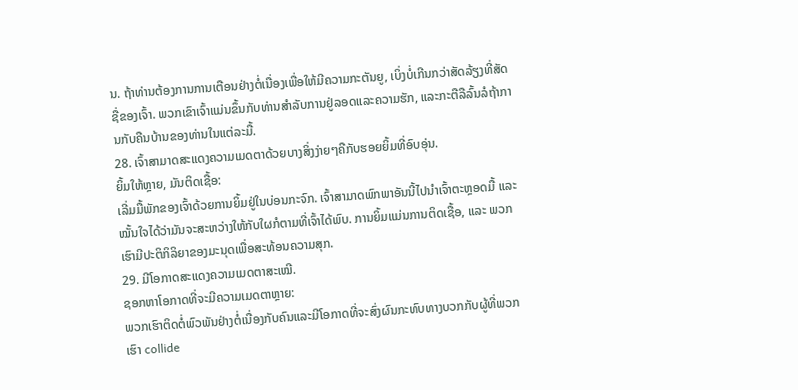ນ. ຖ້າທ່ານຕ້ອງການການເຕືອນຢ່າງຕໍ່ເນື່ອງເພື່ອໃຫ້ມີຄວາມກະຕັນຍູ, ເບິ່ງບໍ່ເກີນກວ່າສັດລ້ຽງທີ່ສັດຊື່ຂອງເຈົ້າ. ພວກເຂົາເຈົ້າແມ່ນຂຶ້ນກັບທ່ານສໍາລັບການຢູ່ລອດແລະຄວາມຮັກ, ແລະກະຕືລືລົ້ນລໍຖ້າການກັບຄືນບ້ານຂອງທ່ານໃນແຕ່ລະມື້.
28. ເຈົ້າສາມາດສະແດງຄວາມເມດຕາດ້ວຍບາງສິ່ງງ່າຍໆຄືກັບຮອຍຍິ້ມທີ່ອົບອຸ່ນ.
ຍິ້ມໃຫ້ຫຼາຍ, ມັນຕິດເຊື້ອ:
ເລີ່ມມື້ພັກຂອງເຈົ້າດ້ວຍການຍິ້ມຢູ່ໃນບ່ອນກະຈົກ. ເຈົ້າສາມາດພົກພາອັນນີ້ໄປນຳເຈົ້າຕະຫຼອດມື້ ແລະ ໝັ້ນໃຈໄດ້ວ່າມັນຈະສະຫວ່າງໃຫ້ກັບໃຜກໍຕາມທີ່ເຈົ້າໄດ້ພົບ. ການຍິ້ມແມ່ນການຕິດເຊື້ອ, ແລະ ພວກເຮົາມີປະຕິກິລິຍາຂອງມະນຸດເພື່ອສະທ້ອນຄວາມສຸກ.
29. ມີໂອກາດສະແດງຄວາມເມດຕາສະເໝີ.
ຊອກຫາໂອກາດທີ່ຈະມີຄວາມເມດຕາຫຼາຍ:
ພວກເຮົາຕິດຕໍ່ພົວພັນຢ່າງຕໍ່ເນື່ອງກັບຄົນແລະມີໂອກາດທີ່ຈະສົ່ງຜົນກະທົບທາງບວກກັບຜູ້ທີ່ພວກເຮົາ collide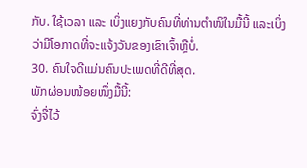ກັບ. ໃຊ້ເວລາ ແລະ ເບິ່ງແຍງກັບຄົນທີ່ທ່ານຕຳໜິໃນມື້ນີ້ ແລະເບິ່ງວ່າມີໂອກາດທີ່ຈະແຈ້ງວັນຂອງເຂົາເຈົ້າຫຼືບໍ່.
30. ຄົນໃຈດີແມ່ນຄົນປະເພດທີ່ດີທີ່ສຸດ.
ພັກຜ່ອນໜ້ອຍໜຶ່ງມື້ນີ້:
ຈົ່ງຈື່ໄວ້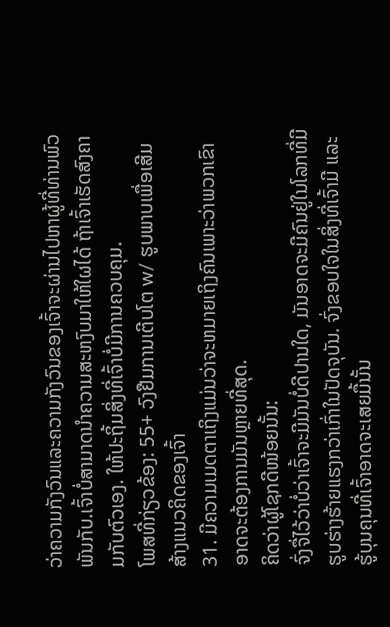ວ່າຄວາມກັງວົນແລະຄວາມກັງວົນຂອງເຈົ້າຈະຜ່ານໄປຫາຜູ້ທີ່ທ່ານພົວພັນກັບ.ເຈົ້າບໍ່ສາມາດນຳຄວາມສະຫງົບມາໃຫ້ໃຜໄດ້ ຖ້າເຈົ້າເຮັດສົງຄາມກັບຕົວເອງ. ໃຫ້ປະຖິ້ມສິ່ງທີ່ເຈົ້າບໍ່ມີການຄວບຄຸມ.
ໂພສທີ່ກ່ຽວຂ້ອງ: 55+ ວົງຢືມການເຕີບໂຕ w/ ຮູບພາບເພື່ອເສີມສ້າງແນວຄິດຂອງເຈົ້າ
31. ມີຄວາມເມດຕາເຖິງແມ່ນວ່າຈະຫມາຍເຖິງຄົນເພາະວ່າພວກເຂົາອາດຈະຕ້ອງການມັນຫຼາຍທີ່ສຸດ.
ຄິດວ່າຜູ້ໂຊກດີໜ້ອຍນັ້ນ:
ຈົ່ງຈື່ໄວ້ວ່າບໍ່ວ່າເຈົ້າຈະມີມັນບໍ່ດີປານໃດ, ມັນອາດຈະມີຄົນຢູ່ໃນໂລກທີ່ມີຮູບຮ່າງຮ້າຍແຮງກວ່າເກົ່າໃນປັດຈຸບັນ. ຈົ່ງຂອບໃຈໃນສິ່ງທີ່ເຈົ້າມີ ແລະຮູ້ບຸນຄຸນທີ່ເຈົ້າອາດຈະເສຍມື້ນັ້ນ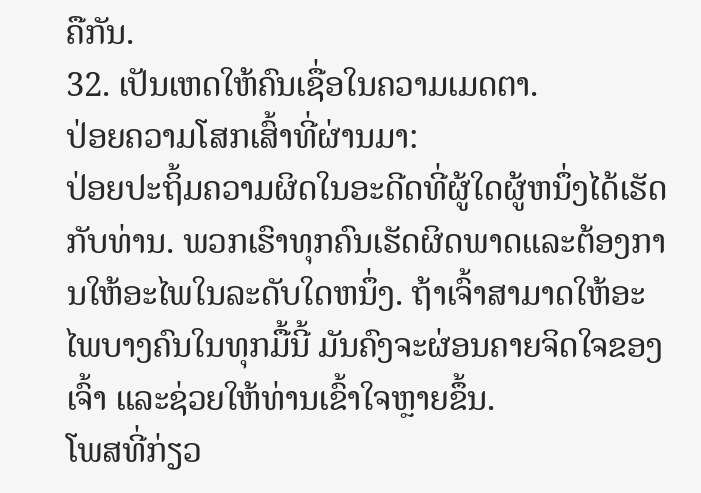ຄືກັນ.
32. ເປັນເຫດໃຫ້ຄົນເຊື່ອໃນຄວາມເມດຕາ.
ປ່ອຍຄວາມໂສກເສົ້າທີ່ຜ່ານມາ:
ປ່ອຍປະຖິ້ມຄວາມຜິດໃນອະດີດທີ່ຜູ້ໃດຜູ້ຫນຶ່ງໄດ້ເຮັດກັບທ່ານ. ພວກເຮົາທຸກຄົນເຮັດຜິດພາດແລະຕ້ອງການໃຫ້ອະໄພໃນລະດັບໃດຫນຶ່ງ. ຖ້າເຈົ້າສາມາດໃຫ້ອະໄພບາງຄົນໃນທຸກມື້ນີ້ ມັນຄົງຈະຜ່ອນຄາຍຈິດໃຈຂອງເຈົ້າ ແລະຊ່ວຍໃຫ້ທ່ານເຂົ້າໃຈຫຼາຍຂຶ້ນ.
ໂພສທີ່ກ່ຽວ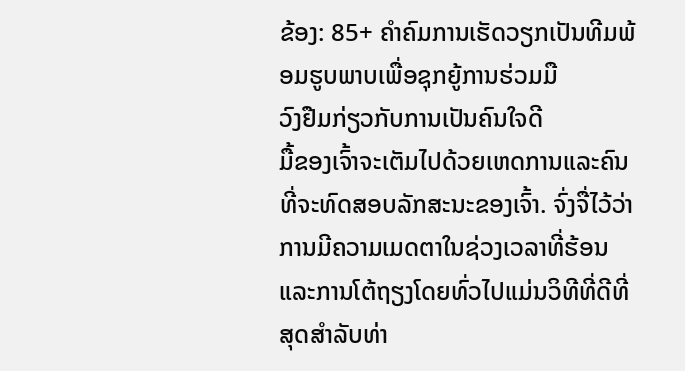ຂ້ອງ: 85+ ຄຳຄົມການເຮັດວຽກເປັນທີມພ້ອມຮູບພາບເພື່ອຊຸກຍູ້ການຮ່ວມມື
ວົງຢືມກ່ຽວກັບການເປັນຄົນໃຈດີ
ມື້ຂອງເຈົ້າຈະເຕັມໄປດ້ວຍເຫດການແລະຄົນທີ່ຈະທົດສອບລັກສະນະຂອງເຈົ້າ. ຈົ່ງຈື່ໄວ້ວ່າການມີຄວາມເມດຕາໃນຊ່ວງເວລາທີ່ຮ້ອນແລະການໂຕ້ຖຽງໂດຍທົ່ວໄປແມ່ນວິທີທີ່ດີທີ່ສຸດສໍາລັບທ່າ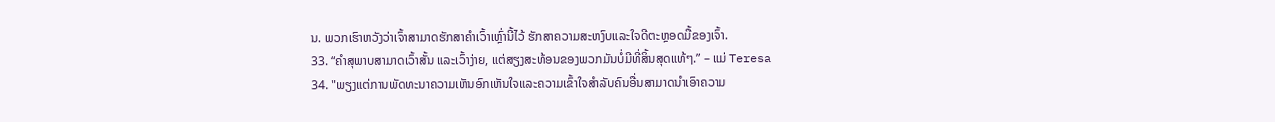ນ. ພວກເຮົາຫວັງວ່າເຈົ້າສາມາດຮັກສາຄໍາເວົ້າເຫຼົ່ານີ້ໄວ້ ຮັກສາຄວາມສະຫງົບແລະໃຈດີຕະຫຼອດມື້ຂອງເຈົ້າ.
33. “ຄຳສຸພາບສາມາດເວົ້າສັ້ນ ແລະເວົ້າງ່າຍ, ແຕ່ສຽງສະທ້ອນຂອງພວກມັນບໍ່ມີທີ່ສິ້ນສຸດແທ້ໆ.” – ແມ່ Teresa
34. "ພຽງແຕ່ການພັດທະນາຄວາມເຫັນອົກເຫັນໃຈແລະຄວາມເຂົ້າໃຈສໍາລັບຄົນອື່ນສາມາດນໍາເອົາຄວາມ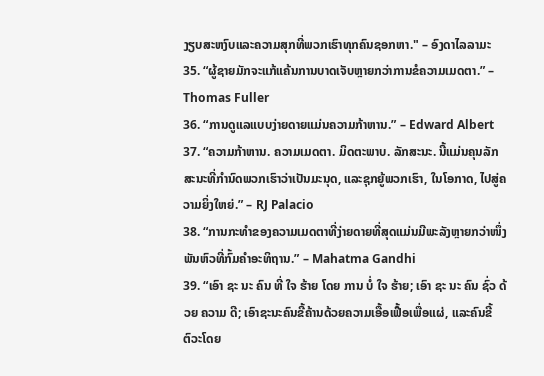ງຽບສະຫງົບແລະຄວາມສຸກທີ່ພວກເຮົາທຸກຄົນຊອກຫາ." – ອົງດາໄລລາມະ
35. “ຜູ້ຊາຍມັກຈະແກ້ແຄ້ນການບາດເຈັບຫຼາຍກວ່າການຂໍຄວາມເມດຕາ.” – Thomas Fuller
36. “ການດູແລແບບງ່າຍດາຍແມ່ນຄວາມກ້າຫານ.” – Edward Albert
37. “ຄວາມກ້າຫານ. ຄວາມເມດຕາ. ມິດຕະພາບ. ລັກສະນະ. ນີ້ແມ່ນຄຸນລັກສະນະທີ່ກໍານົດພວກເຮົາວ່າເປັນມະນຸດ, ແລະຊຸກຍູ້ພວກເຮົາ, ໃນໂອກາດ, ໄປສູ່ຄວາມຍິ່ງໃຫຍ່.” – RJ Palacio
38. “ການກະທຳຂອງຄວາມເມດຕາທີ່ງ່າຍດາຍທີ່ສຸດແມ່ນມີພະລັງຫຼາຍກວ່າໜຶ່ງພັນຫົວທີ່ກົ້ມຄຳອະທິຖານ.” – Mahatma Gandhi
39. “ເອົາ ຊະ ນະ ຄົນ ທີ່ ໃຈ ຮ້າຍ ໂດຍ ການ ບໍ່ ໃຈ ຮ້າຍ; ເອົາ ຊະ ນະ ຄົນ ຊົ່ວ ດ້ວຍ ຄວາມ ດີ; ເອົາຊະນະຄົນຂີ້ຄ້ານດ້ວຍຄວາມເອື້ອເຟື້ອເພື່ອແຜ່, ແລະຄົນຂີ້ຕົວະໂດຍ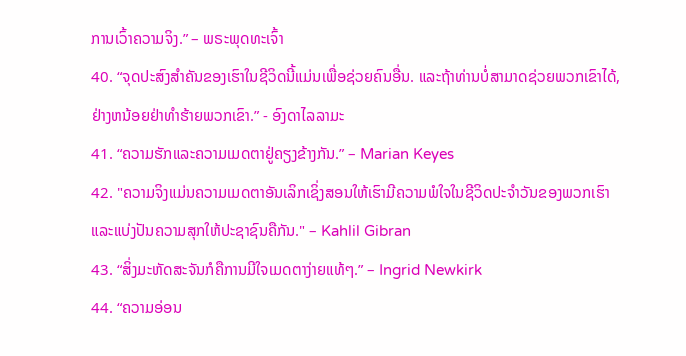ການເວົ້າຄວາມຈິງ.” – ພຣະພຸດທະເຈົ້າ
40. “ຈຸດປະສົງສຳຄັນຂອງເຮົາໃນຊີວິດນີ້ແມ່ນເພື່ອຊ່ວຍຄົນອື່ນ. ແລະຖ້າທ່ານບໍ່ສາມາດຊ່ວຍພວກເຂົາໄດ້, ຢ່າງຫນ້ອຍຢ່າທໍາຮ້າຍພວກເຂົາ.” - ອົງດາໄລລາມະ
41. “ຄວາມຮັກແລະຄວາມເມດຕາຢູ່ຄຽງຂ້າງກັນ.” – Marian Keyes
42. "ຄວາມຈິງແມ່ນຄວາມເມດຕາອັນເລິກເຊິ່ງສອນໃຫ້ເຮົາມີຄວາມພໍໃຈໃນຊີວິດປະຈໍາວັນຂອງພວກເຮົາແລະແບ່ງປັນຄວາມສຸກໃຫ້ປະຊາຊົນຄືກັນ." – Kahlil Gibran
43. “ສິ່ງມະຫັດສະຈັນກໍຄືການມີໃຈເມດຕາງ່າຍແທ້ໆ.” – Ingrid Newkirk
44. “ຄວາມອ່ອນ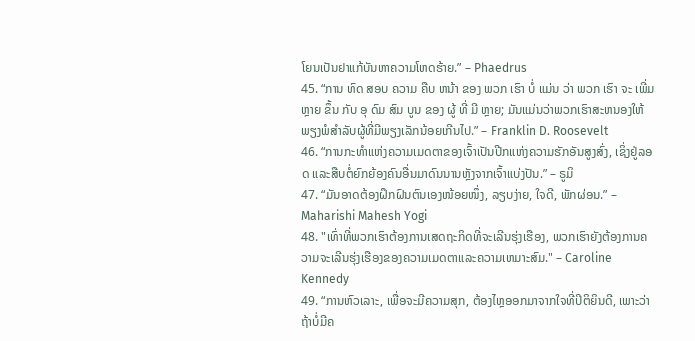ໂຍນເປັນຢາແກ້ບັນຫາຄວາມໂຫດຮ້າຍ.” – Phaedrus
45. “ການ ທົດ ສອບ ຄວາມ ຄືບ ຫນ້າ ຂອງ ພວກ ເຮົາ ບໍ່ ແມ່ນ ວ່າ ພວກ ເຮົາ ຈະ ເພີ່ມ ຫຼາຍ ຂຶ້ນ ກັບ ອຸ ດົມ ສົມ ບູນ ຂອງ ຜູ້ ທີ່ ມີ ຫຼາຍ; ມັນແມ່ນວ່າພວກເຮົາສະຫນອງໃຫ້ພຽງພໍສໍາລັບຜູ້ທີ່ມີພຽງເລັກນ້ອຍເກີນໄປ.” – Franklin D. Roosevelt
46. “ການກະທຳແຫ່ງຄວາມເມດຕາຂອງເຈົ້າເປັນປີກແຫ່ງຄວາມຮັກອັນສູງສົ່ງ, ເຊິ່ງຢູ່ລອດ ແລະສືບຕໍ່ຍົກຍ້ອງຄົນອື່ນມາດົນນານຫຼັງຈາກເຈົ້າແບ່ງປັນ.” – ຣູມິ
47. “ມັນອາດຕ້ອງຝຶກຝົນຕົນເອງໜ້ອຍໜຶ່ງ, ລຽບງ່າຍ, ໃຈດີ, ພັກຜ່ອນ.” – Maharishi Mahesh Yogi
48. "ເທົ່າທີ່ພວກເຮົາຕ້ອງການເສດຖະກິດທີ່ຈະເລີນຮຸ່ງເຮືອງ, ພວກເຮົາຍັງຕ້ອງການຄວາມຈະເລີນຮຸ່ງເຮືອງຂອງຄວາມເມດຕາແລະຄວາມເຫມາະສົມ." – Caroline Kennedy
49. “ການຫົວເລາະ, ເພື່ອຈະມີຄວາມສຸກ, ຕ້ອງໄຫຼອອກມາຈາກໃຈທີ່ປິຕິຍິນດີ, ເພາະວ່າຖ້າບໍ່ມີຄ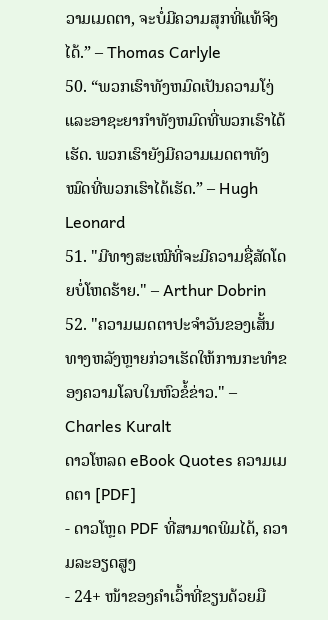ວາມເມດຕາ, ຈະບໍ່ມີຄວາມສຸກທີ່ແທ້ຈິງໄດ້.” – Thomas Carlyle
50. “ພວກເຮົາທັງຫມົດເປັນຄວາມໂງ່ແລະອາຊະຍາກໍາທັງຫມົດທີ່ພວກເຮົາໄດ້ເຮັດ. ພວກເຮົາຍັງມີຄວາມເມດຕາທັງໝົດທີ່ພວກເຮົາໄດ້ເຮັດ.” – Hugh Leonard
51. "ມີທາງສະເໝີທີ່ຈະມີຄວາມຊື່ສັດໂດຍບໍ່ໂຫດຮ້າຍ." – Arthur Dobrin
52. "ຄວາມເມດຕາປະຈໍາວັນຂອງເສັ້ນທາງຫລັງຫຼາຍກ່ວາເຮັດໃຫ້ການກະທໍາຂອງຄວາມໂລບໃນຫົວຂໍ້ຂ່າວ." – Charles Kuralt
ດາວໂຫລດ eBook Quotes ຄວາມເມດຕາ [PDF]
- ດາວໂຫຼດ PDF ທີ່ສາມາດພິມໄດ້, ຄວາມລະອຽດສູງ
- 24+ ໜ້າຂອງຄຳເວົ້າທີ່ຂຽນດ້ວຍມື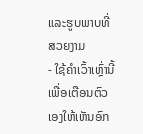ແລະຮູບພາບທີ່ສວຍງາມ
- ໃຊ້ຄໍາເວົ້າເຫຼົ່ານີ້ເພື່ອເຕືອນຕົວເອງໃຫ້ເຫັນອົກ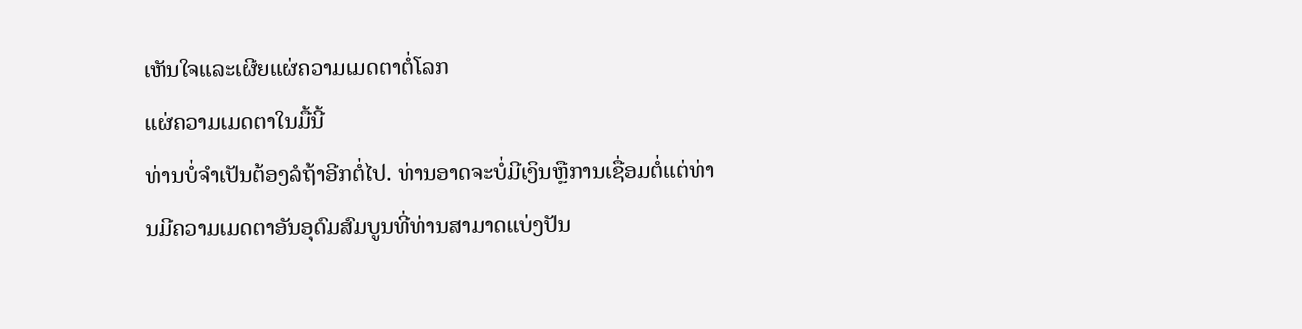ເຫັນໃຈແລະເຜີຍແຜ່ຄວາມເມດຕາຕໍ່ໂລກ
ແຜ່ຄວາມເມດຕາໃນມື້ນີ້
ທ່ານບໍ່ຈໍາເປັນຕ້ອງລໍຖ້າອີກຕໍ່ໄປ. ທ່ານອາດຈະບໍ່ມີເງິນຫຼືການເຊື່ອມຕໍ່ແຕ່ທ່ານມີຄວາມເມດຕາອັນອຸດົມສົມບູນທີ່ທ່ານສາມາດແບ່ງປັນ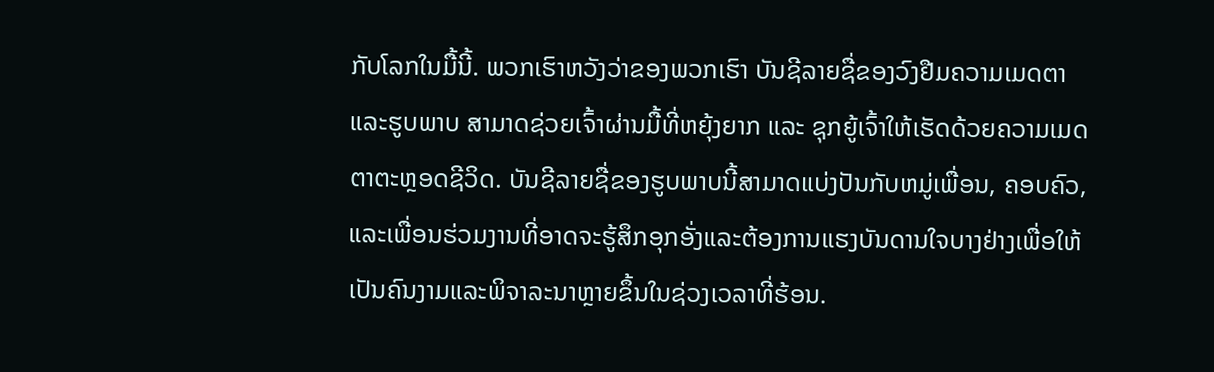ກັບໂລກໃນມື້ນີ້. ພວກເຮົາຫວັງວ່າຂອງພວກເຮົາ ບັນຊີລາຍຊື່ຂອງວົງຢືມຄວາມເມດຕາແລະຮູບພາບ ສາມາດຊ່ວຍເຈົ້າຜ່ານມື້ທີ່ຫຍຸ້ງຍາກ ແລະ ຊຸກຍູ້ເຈົ້າໃຫ້ເຮັດດ້ວຍຄວາມເມດຕາຕະຫຼອດຊີວິດ. ບັນຊີລາຍຊື່ຂອງຮູບພາບນີ້ສາມາດແບ່ງປັນກັບຫມູ່ເພື່ອນ, ຄອບຄົວ, ແລະເພື່ອນຮ່ວມງານທີ່ອາດຈະຮູ້ສຶກອຸກອັ່ງແລະຕ້ອງການແຮງບັນດານໃຈບາງຢ່າງເພື່ອໃຫ້ເປັນຄົນງາມແລະພິຈາລະນາຫຼາຍຂຶ້ນໃນຊ່ວງເວລາທີ່ຮ້ອນ.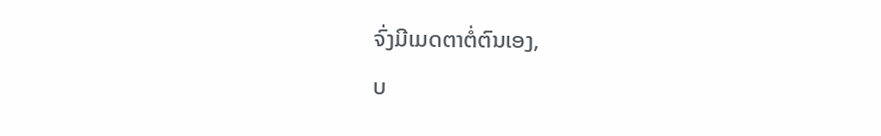ຈົ່ງມີເມດຕາຕໍ່ຕົນເອງ,
ບ